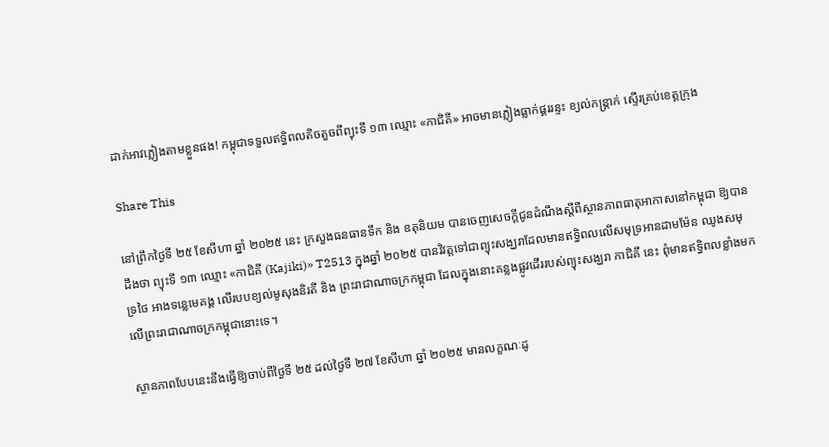ដាក់អាវភ្លៀងតាមខ្លួនផង! កម្ពុជាទទួលឥទ្ធិពលតិចតួចពីព្យុះទី ១៣ ឈ្មោះ «កាជិគី» អាចមានភ្លៀងធ្លាក់ផ្គររន្ទះ ខ្យល់កន្ត្រាក់ ស្ទើរគ្រប់ខេត្តក្រុង

Share This

នៅព្រឹកថ្ងៃទី ២៥ ខែសីហា ឆ្នាំ ២០២៥ នេះ ក្រសួងធនធានទឹក និង ឧតុនិយម បានចេញសេចក្ដីជូនដំណឹងស្តីពីស្ថានភាពធាតុអាកាសនៅកម្ពុជា ឱ្យបានដឹងថា ព្យុះទី ១៣ ឈ្មោះ «កាជិគី (Kajiki)» T2513 ក្នុងឆ្នាំ ២០២៥ បានវិវត្តទៅជាព្យុះសង្ឃរាដែលមានឥទ្ធិពលលើសមុទ្រអានដាមម៉ែន ឈូងសមុទ្រថៃ អាងទន្លេមេគង្គ លើរបបខ្យល់មូសុងនិរតី និង ព្រះរាជាណាចក្រកម្ពុជា ដែលក្នុងនោះគន្លងផ្លូវដើររបស់ព្យុះសង្ឃរា កាជិគី នេះ ពុំមានឥទ្ធិពលខ្លាំងមកលើព្រះរាជាណាចក្រកម្ពុជានោះទេ។

ស្ថានភាពបែបនេះនឹងធ្វើឱ្យចាប់ពីថ្ងៃទី ២៥ ដល់ថ្ងៃទី ២៧ ខែសីហា ឆ្នាំ ២០២៥ មានលក្ខណៈដូ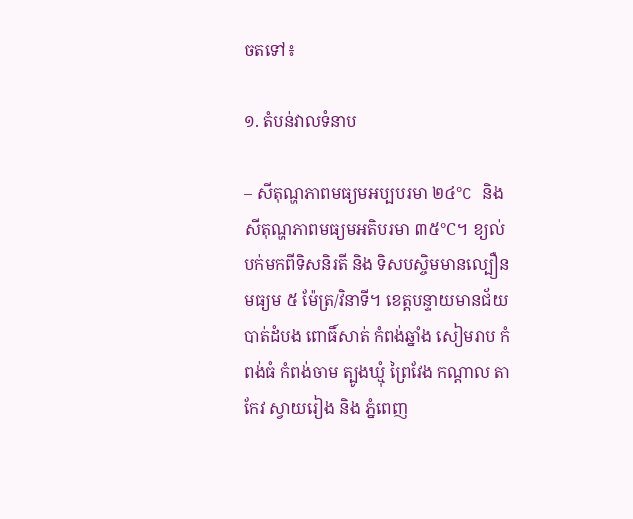ចតទៅ៖

១. តំបន់វាលទំនាប

– សីតុណ្ហភាពមធ្យមអប្បបរមា ២៤°C និង សីតុណ្ហភាពមធ្យមអតិបរមា ៣៥°C។ ខ្យល់បក់មកពីទិសនិរតី និង ទិសបស្ចិមមានល្បឿនមធ្យម ៥ ម៉ែត្រ/វិនាទី។ ខេត្តបន្ទាយមានជ័យ បាត់ដំបង ពោធិ៍សាត់ កំពង់ឆ្នាំង សៀមរាប កំពង់ធំ កំពង់ចាម ត្បូងឃ្មុំ ព្រៃវែង កណ្តាល តាកែវ ស្វាយរៀង និង ភ្នំពេញ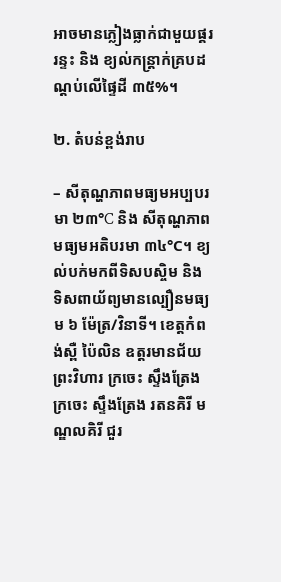អាចមានភ្លៀងធ្លាក់ជាមួយផ្គររន្ទះ និង ខ្យល់កន្ត្រាក់គ្របដណ្តប់លើផ្ទៃដី ៣៥%។

២. តំបន់ខ្ពង់រាប

– សីតុណ្ហភាពមធ្យមអប្បបរមា ២៣°C និង សីតុណ្ហភាពមធ្យមអតិបរមា ៣៤°C។ ខ្យល់បក់មកពីទិសបស្ចិម និង ទិសពាយ័ព្យមានល្បឿនមធ្យម ៦ ម៉ែត្រ/វិនាទី។ ខេត្តកំពង់ស្ពឺ ប៉ៃលិន ឧត្តរមានជ័យ ព្រះវិហារ ក្រចេះ ស្ទឹងត្រែង ក្រចេះ ស្ទឹងត្រែង រតនគិរី មណ្ឌលគិរី ជួរ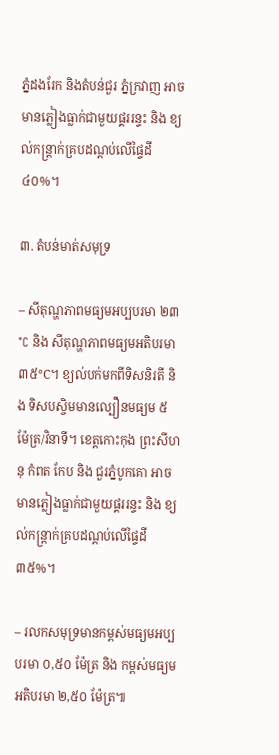ភ្នំដងរែក និងតំបន់ជួរ ភ្នំក្រវាញ អាចមានភ្លៀងធ្លាក់ជាមួយផ្គររន្ទះ និង ខ្យល់កន្ត្រាក់គ្របដណ្តប់លើផ្ទៃដី ៤០%។

៣. តំបន់មាត់សមុទ្រ

– សីតុណ្ហភាពមធ្យមអប្បបរមា ២៣°C និង សីតុណ្ហភាពមធ្យមអតិបរមា ៣៥°C។ ខ្យល់បក់មកពីទិសនិរតី និង ទិសបស្ចិមមានល្បឿនមធ្យម ៥ ម៉ែត្រ/វិនាទី។ ខេត្តកោះកុង ព្រះសីហនុ កំពត កែប និង ជួរភ្នំបូកគោ អាចមានភ្លៀងធ្លាក់ជាមួយផ្គររន្ទះ និង ខ្យល់កន្ត្រាក់គ្របដណ្តប់លើផ្ទៃដី ៣៥%។

– រលកសមុទ្រមានកម្ពស់មធ្យមអប្បបរមា ០,៥០ ម៉ែត្រ និង កម្ពស់មធ្យមអតិបរមា ២,៥០ ម៉ែត្រ៕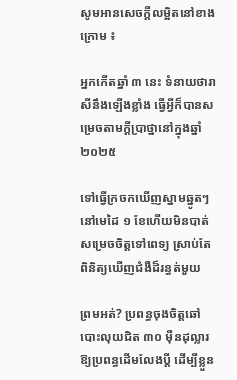សូមអានសេចក្ដីលម្អិតនៅខាងក្រោម ៖

អ្នកកើតឆ្នាំ ៣ នេះ ទំនាយថារាសីនឹងឡើងខ្លាំង ធ្វើអ្វីក៏បានសម្រេចតាមក្ដីប្រាថ្នានៅក្នុងឆ្នាំ ២០២៥

ទៅធ្វើក្រចកឃើញស្នាមឆ្នូតៗនៅមេដៃ ១ ខែហើយមិនបាត់ សម្រេចចិត្តទៅពេទ្យ ស្រាប់តែពិនិត្យឃើញជំងឺដ៏រន្ធត់មួយ

ព្រមអត់? ប្រពន្ធចុងចិត្តឆៅបោះលុយជិត ៣០ ម៉ឺនដុល្លារឱ្យប្រពន្ធដើមលែងប្តី ដើម្បីខ្លួន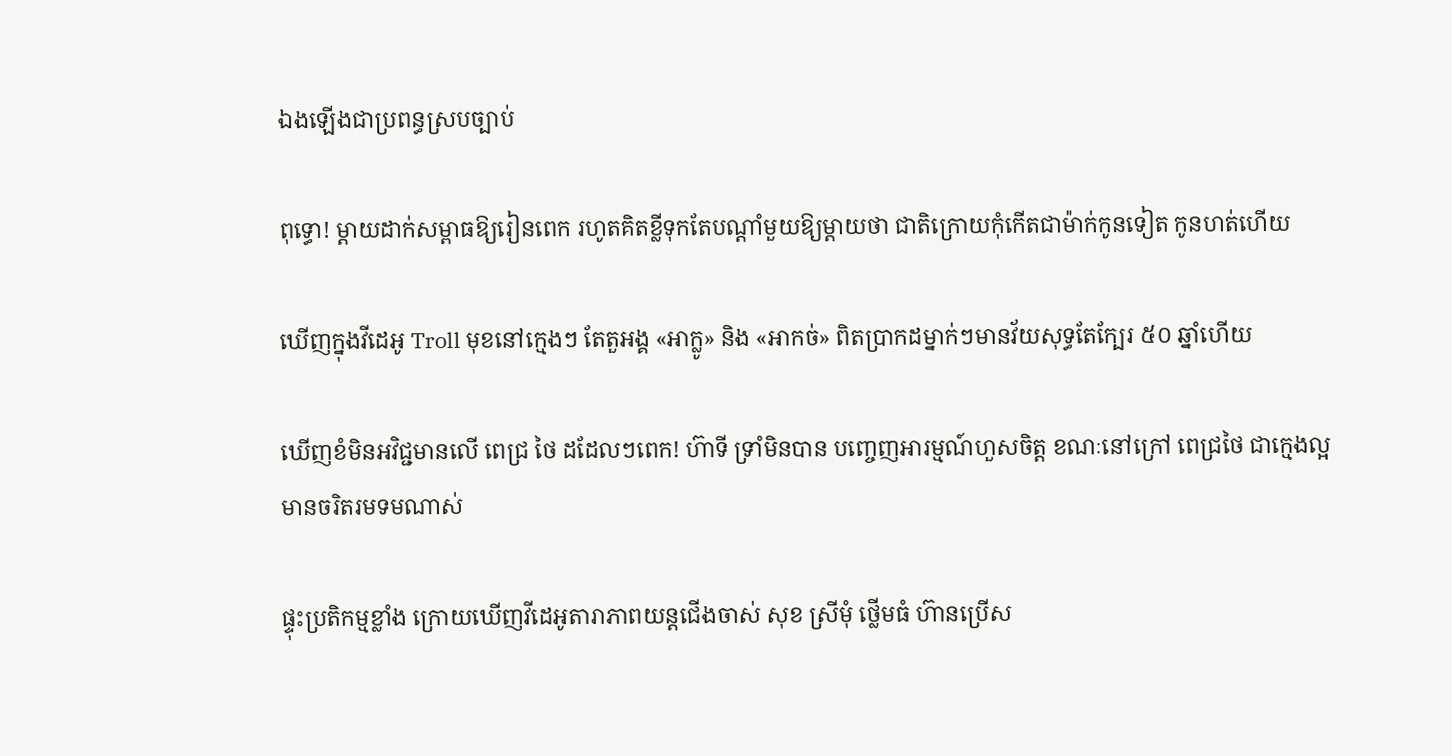ឯងឡើងជាប្រពន្ធស្របច្បាប់

ពុទ្ធោ! ម្ដាយដាក់សម្ពាធឱ្យរៀនពេក រហូតគិតខ្លីទុកតែបណ្ដាំមួយឱ្យម្តាយថា ជាតិក្រោយកុំកើតជាម៉ាក់កូនទៀត កូនហត់ហើយ

ឃើញក្នុងវីដេអូ Troll មុខនៅក្មេងៗ តែតួអង្គ «អាក្លូ» និង «អាកច់» ពិតប្រាកដម្នាក់ៗមានវ័យសុទ្ធតែក្បែរ ៥០ ឆ្នាំហើយ

ឃើញខំមិនអវិជ្ជមានលើ ពេជ្រ ថៃ ដដែលៗពេក! ហ៊ាទី ទ្រាំមិនបាន បញ្ចេញអារម្មណ៍ហួសចិត្ត ខណៈនៅក្រៅ ពេជ្រថៃ ជាក្មេងល្អ មានចរិតរមទមណាស់

ផ្ទុះប្រតិកម្មខ្លាំង ក្រោយឃើញវីដេអូតារាភាពយន្តជើងចាស់ សុខ ស្រីមុំ ថ្លើមធំ ហ៊ានប្រើស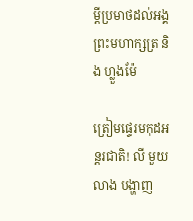ម្ដីប្រមាថដល់អង្គព្រះមហាក្សត្រ និង ហ្លួងម៉ែ

ត្រៀមផ្ទេរមកុដអន្តរជាតិ! លី មួយលាង បង្ហាញ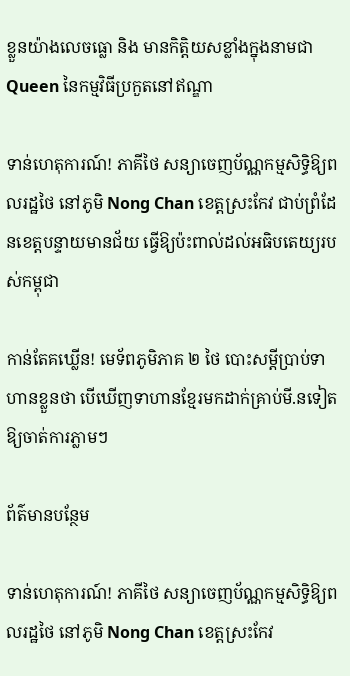ខ្លួនយ៉ាងលេចធ្លោ និង មានកិត្តិយសខ្លាំងក្នុងនាមជា Queen នៃកម្មវិធីប្រកួតនៅឥណ្ឌា

ទាន់ហេតុការណ៍! ភាគីថៃ សន្យាចេញប័ណ្ណកម្មសិទ្ធិឱ្យពលរដ្ឋថៃ នៅភូមិ Nong Chan ខេត្តស្រះកែវ ជាប់ព្រំដែនខេត្តបន្ទាយមានជ័យ ធ្វើឱ្យប៉ះពាល់ដល់អធិបតេយ្យរបស់កម្ពុជា

កាន់តែគឃ្លើន! មេទ័ពភូមិភាគ ២ ថៃ បោះសម្តីប្រាប់ទាហានខ្លួនថា បើឃើញទាហានខ្មែរមកដាក់គ្រាប់មី.នទៀត ឱ្យចាត់ការភ្លាមៗ

ព័ត៌មានបន្ថែម

ទាន់ហេតុការណ៍! ភាគីថៃ សន្យាចេញប័ណ្ណកម្មសិទ្ធិឱ្យពលរដ្ឋថៃ នៅភូមិ Nong Chan ខេត្តស្រះកែវ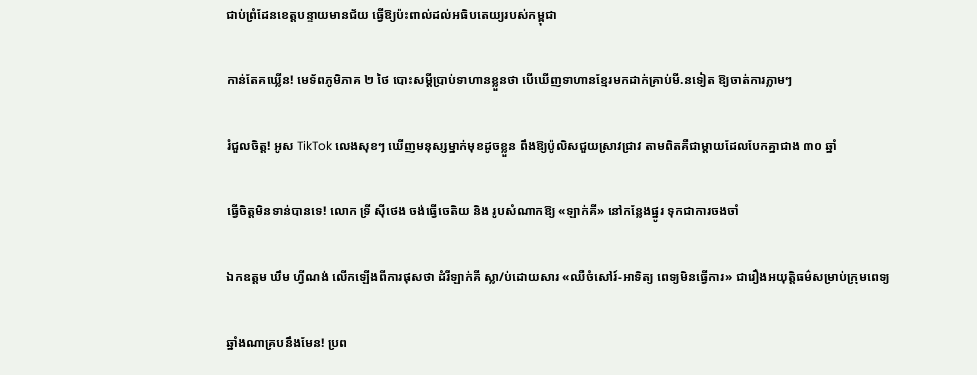ជាប់ព្រំដែនខេត្តបន្ទាយមានជ័យ ធ្វើឱ្យប៉ះពាល់ដល់អធិបតេយ្យរបស់កម្ពុជា

កាន់តែគឃ្លើន! មេទ័ពភូមិភាគ ២ ថៃ បោះសម្តីប្រាប់ទាហានខ្លួនថា បើឃើញទាហានខ្មែរមកដាក់គ្រាប់មី.នទៀត ឱ្យចាត់ការភ្លាមៗ

រំជួលចិត្ត! អូស TikTok លេងសុខៗ ឃើញមនុស្សម្នាក់មុខដូចខ្លួន ពឹងឱ្យប៉ូលិសជួយស្រាវជ្រាវ តាមពិតគឺជាម្តាយដែលបែកគ្នាជាង ៣០ ឆ្នាំ

ធ្វើចិត្តមិនទាន់បានទេ! លោក ទ្រី ស៊ីថេង ចង់ធ្វើចេតិយ និង រូបសំណាកឱ្យ «ឡាក់គី» នៅកន្លែងផ្នូរ ទុកជាការចងចាំ

ឯកឧត្តម ឃឹម ហ្វីណង់ លើកឡើងពីការផុសថា ដំរីឡាក់គី ស្លា/ប់ដោយសារ «ឈឺចំសៅរ៍-អាទិត្យ ពេទ្យមិនធ្វើការ» ជារឿងអយុត្តិធម៌សម្រាប់ក្រុមពេទ្យ

ឆ្នាំងណាគ្របនឹងមែន! ប្រព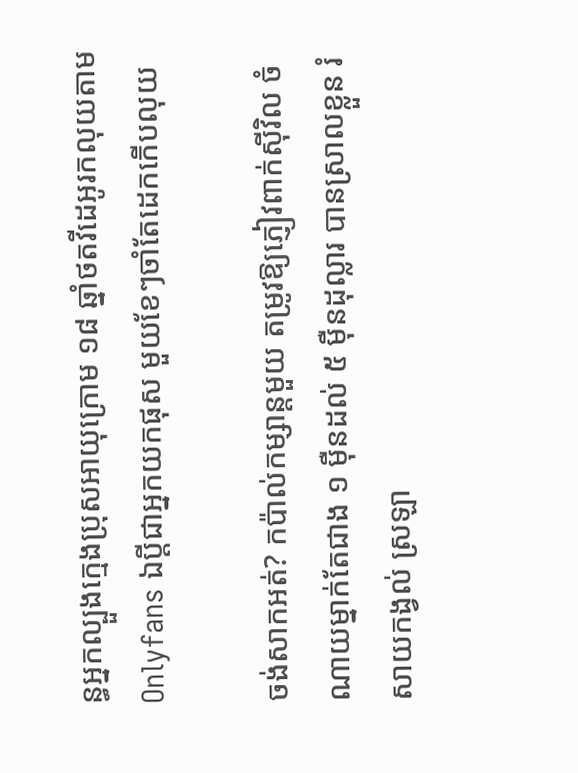ន្ធអ្នកល្បួងក្មេងប្រុសអាយុក្រោម ១៨ ឆ្នាំថតវីដេអូរកលុយតាម Onlyfans ឯប្ដីជាអ្នកយកផុស មួយខែៗចាំតែដេកកើបលុយ

ចង់សាកអត់? កប៉ាល់កម្សាន្តមួយ តម្រូវឱ្យភ្ញៀវពាក់ស៊ីវិល ចំណាយម្នាក់តែជាង ១ ម៉ឺនដល់ ៥ ម៉ឺនដុល្លារ បានស្រាលខ្លួន រំសាយកង្វល់ ស្រឡា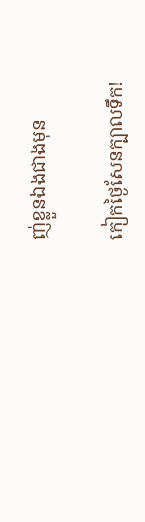ញ់ខ្លួនឯងជាងមុន

កៀកថ្ងៃសែនក្បាលទឹក!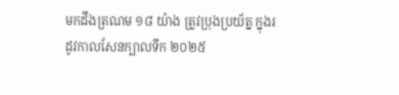មកដឹងត្រណម ១៨ យ៉ាង ត្រូវប្រុងប្រយ័ត្ន ក្នុងរដូវកាលសែនក្បាលទឹក ២០២៥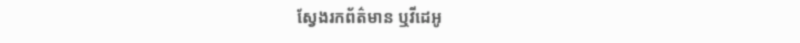ស្វែងរកព័ត៌មាន ឬវីដេអូ